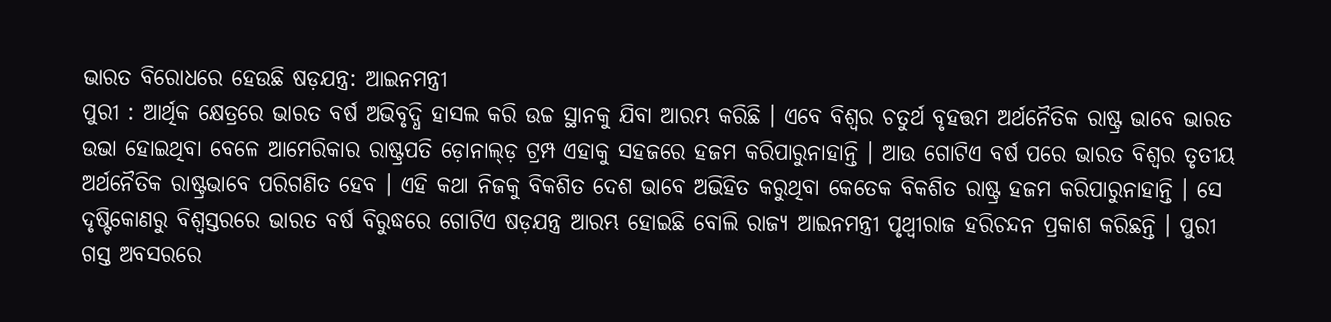ଭାରତ ବିରୋଧରେ ହେଉଛି ଷଡ଼ଯନ୍ତ୍ର: ଆଇନମନ୍ତ୍ରୀ
ପୁରୀ : ଆର୍ଥିକ କ୍ଷେତ୍ରରେ ଭାରତ ବର୍ଷ ଅଭିବୃଦ୍ଧି ହାସଲ କରି ଉଚ୍ଚ ସ୍ଥାନକୁ ଯିବା ଆରମ୍ଭ କରିଛି । ଏବେ ବିଶ୍ୱର ଚତୁର୍ଥ ବୃହତ୍ତମ ଅର୍ଥନୈତିକ ରାଷ୍ଟ୍ର ଭାବେ ଭାରତ ଉଭା ହୋଇଥିବା ବେଳେ ଆମେରିକାର ରାଷ୍ଟ୍ରପତି ଡ଼ୋନାଲ୍ଡ଼ ଟ୍ରମ୍ପ ଏହାକୁ ସହଜରେ ହଜମ କରିପାରୁନାହାନ୍ତି । ଆଉ ଗୋଟିଏ ବର୍ଷ ପରେ ଭାରତ ବିଶ୍ୱର ତୃତୀୟ ଅର୍ଥନୈତିକ ରାଷ୍ଟ୍ରଭାବେ ପରିଗଣିତ ହେବ । ଏହି କଥା ନିଜକୁ ବିକଶିତ ଦେଶ ଭାବେ ଅଭିହିତ କରୁଥିବା କେତେକ ବିକଶିତ ରାଷ୍ଟ୍ର ହଜମ କରିପାରୁନାହାନ୍ତି । ସେ ଦୃଷ୍ଟିକୋଣରୁ ବିଶ୍ୱସ୍ତରରେ ଭାରତ ବର୍ଷ ବିରୁଦ୍ଧରେ ଗୋଟିଏ ଷଡ଼ଯନ୍ତ୍ର ଆରମ୍ଭ ହୋଇଛି ବୋଲି ରାଜ୍ୟ ଆଇନମନ୍ତ୍ରୀ ପୃଥ୍ୱୀରାଜ ହରିଚନ୍ଦନ ପ୍ରକାଶ କରିଛନ୍ତି । ପୁରୀ ଗସ୍ତ ଅବସରରେ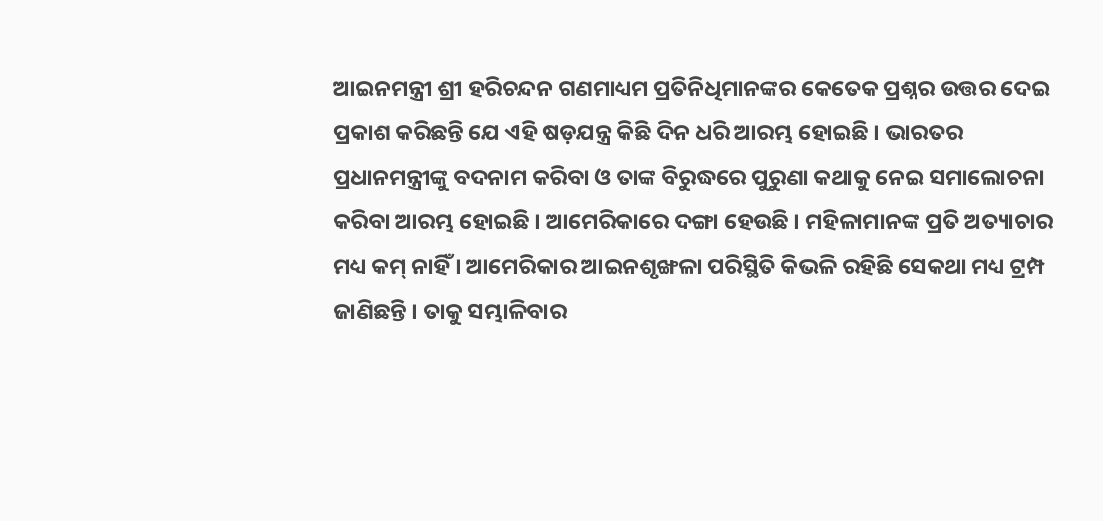ଆଇନମନ୍ତ୍ରୀ ଶ୍ରୀ ହରିଚନ୍ଦନ ଗଣମାଧ୍ୟମ ପ୍ରତିନିଧିମାନଙ୍କର କେତେକ ପ୍ରଶ୍ନର ଉତ୍ତର ଦେଇ ପ୍ରକାଶ କରିଛନ୍ତି ଯେ ଏହି ଷଡ଼ଯନ୍ତ୍ର କିଛି ଦିନ ଧରି ଆରମ୍ଭ ହୋଇଛି । ଭାରତର ପ୍ରଧାନମନ୍ତ୍ରୀଙ୍କୁ ବଦନାମ କରିବା ଓ ତାଙ୍କ ବିରୁଦ୍ଧରେ ପୁରୁଣା କଥାକୁ ନେଇ ସମାଲୋଚନା କରିବା ଆରମ୍ଭ ହୋଇଛି । ଆମେରିକାରେ ଦଙ୍ଗା ହେଉଛି । ମହିଳାମାନଙ୍କ ପ୍ରତି ଅତ୍ୟାଚାର ମଧ୍ୟ କମ୍ ନାହିଁ । ଆମେରିକାର ଆଇନଶୃଙ୍ଖଳା ପରିସ୍ଥିତି କିଭଳି ରହିଛି ସେକଥା ମଧ୍ୟ ଟ୍ରମ୍ପ ଜାଣିଛନ୍ତି । ତାକୁ ସମ୍ଭାଳିବାର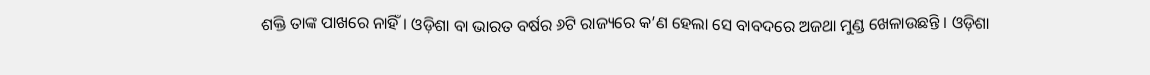ଶକ୍ତି ତାଙ୍କ ପାଖରେ ନାହିଁ । ଓଡ଼ିଶା ବା ଭାରତ ବର୍ଷର ୬ଟି ରାଜ୍ୟରେ କ’ଣ ହେଲା ସେ ବାବଦରେ ଅଜଥା ମୁଣ୍ଡ ଖେଳାଉଛନ୍ତି । ଓଡ଼ିଶା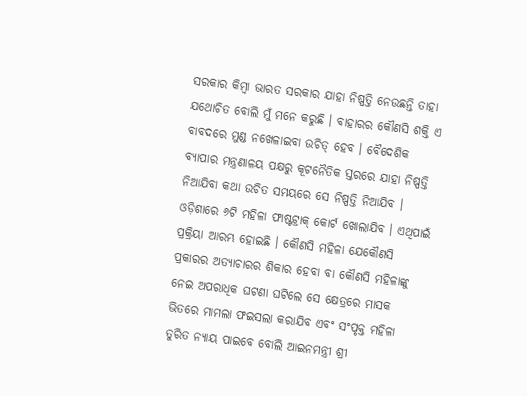ସରକାର କିମ୍ବା ଭାରତ ସରକାର ଯାହା ନିଷ୍ପତ୍ତି ନେଉଛନ୍ତି ତାହା ଯଥୋଚିତ ବୋଲି ମୁଁ ମନେ କରୁଛି । ବାହାରର କୌଣସି ଶକ୍ତି ଏ ବାବଦରେ ମୁଣ୍ଡ ନଖେଳାଇବା ଉଚିତ୍ ହେବ । ବୈଦେଶିକ ବ୍ୟାପାର ମନ୍ତ୍ରଣାଳୟ ପକ୍ଷରୁ କୂଟନୈତିକ ସ୍ତରରେ ଯାହା ନିଷ୍ପତ୍ତି ନିଆଯିବା କଥା ଉଚିତ ସମୟରେ ସେ ନିଷ୍ପତ୍ତି ନିଆଯିବ । ଓଡ଼ିଶାରେ ୬ଟି ମହିଳା ଫାଷ୍ଟଟ୍ରାକ୍ କୋର୍ଟ ଖୋଲାଯିବ । ଏଥିପାଇଁ ପ୍ରକ୍ରିୟା ଆରମ୍ଭ ହୋଇଛି । କୌଣସି ମହିଳା ଯେକୌଣସି ପ୍ରକାରର ଅତ୍ୟାଚାରର ଶିକାର ହେବା ବା କୌଣସି ମହିଳାଙ୍କୁ ନେଇ ଅପରାଧିକ ଘଟଣା ଘଟିଲେ ସେ କ୍ଷେତ୍ରରେ ମାସକ ଭିତରେ ମାମଲା ଫଇସଲା କରାଯିବ ଏବଂ ସଂପୃକ୍ତ ମହିଳା ତୁରିତ ନ୍ୟାୟ ପାଇବେ ବୋଲି ଆଇନମନ୍ତ୍ରୀ ଶ୍ରୀ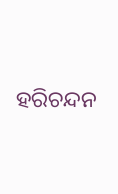ହରିଚନ୍ଦନ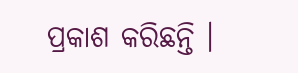ପ୍ରକାଶ କରିଛନ୍ତି ।